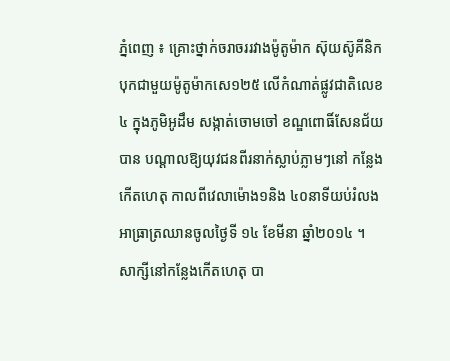ភ្នំពេញ ៖ គ្រោះថ្នាក់ចរាចររវាងម៉ូតូម៉ាក ស៊ុយស៊ូគីនិក បុកជាមួយម៉ូតូម៉ាកសេ១២៥ លើកំណាត់ផ្លូវជាតិលេខ៤ ក្នុងភូមិអូដឹម សង្កាត់ចោមចៅ ខណ្ឌពោធិ៍សែនជ័យ បាន បណ្ដាលឱ្យយុវជនពីរនាក់ស្លាប់ភ្លាមៗនៅ កន្លែងកើតហេតុ កាលពីវេលាម៉ោង១និង ៤០នាទីយប់រំលងអាធ្រាត្រឈានចូលថ្ងៃទី ១៤ ខែមីនា ឆ្នាំ២០១៤ ។
សាក្សីនៅកន្លែងកើតហេតុ បា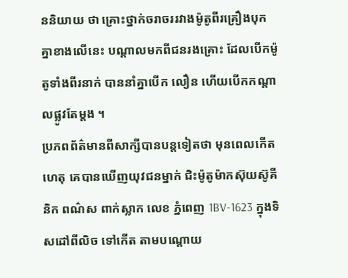ននិយាយ ថា គ្រោះថ្នាក់ចរាចររវាងម៉ូតូពីរគ្រឿងបុក គ្នាខាងលើនេះ បណ្ដាលមកពីជនរងគ្រោះ ដែលបើកម៉ូតូទាំងពីរនាក់ បាននាំគ្នាបើក លឿន ហើយបើកកណ្ដាលផ្លូវតែម្ដង ។
ប្រភពព័ត៌មានពីសាក្សីបានបន្ដទៀតថា មុនពេលកើតហេតុ គេបានឃើញយុវជនម្នាក់ ជិះម៉ូតូម៉ាកស៊ុយស៊ូគីនិក ពណ៌ស ពាក់ស្លាក លេខ ភ្នំពេញ 1BV-1623 ក្នុងទិសដៅពីលិច ទៅកើត តាមបណ្ដោយ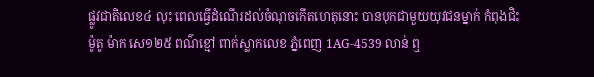ផ្លូវជាតិលេខ៤ លុះ ពេលធ្វើដំណើរដល់ចំណុចកើតហេតុនោះ បានបុកជាមួយយុវជនម្នាក់ កំពុងជិះម៉ូតូ ម៉ាក សេ១២៥ ពណ៌ខ្មៅ ពាក់ស្លាកលេខ ភ្នំពេញ 1AG-4539 លាន់ ឮ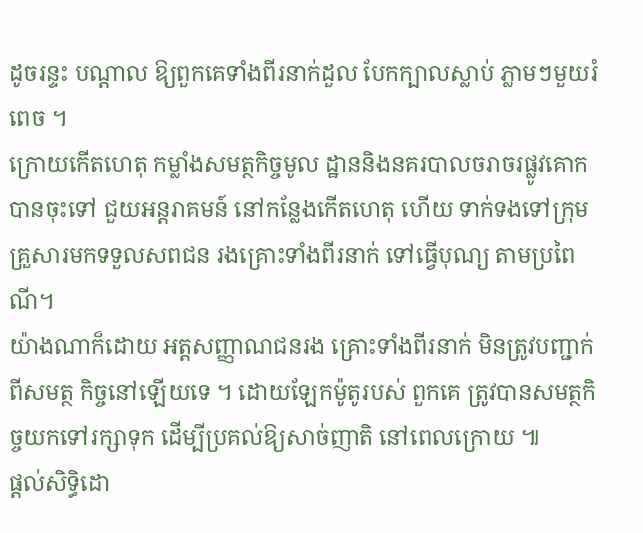ដូចរន្ទះ បណ្ដាល ឱ្យពួកគេទាំងពីរនាក់ដួល បែកក្បាលស្លាប់ ភ្លាមៗមួយរំពេច ។
ក្រោយកើតហេតុ កម្លាំងសមត្ថកិច្ចមូល ដ្ឋាននិងនគរបាលចរាចរផ្លូវគោក បានចុះទៅ ជួយអន្ដរាគមន៍ នៅកន្លែងកើតហេតុ ហើយ ទាក់ទងទៅក្រុមគ្រួសារមកទទួលសពជន រងគ្រោះទាំងពីរនាក់ ទៅធ្វើបុណ្យ តាមប្រពៃណី។
យ៉ាងណាក៏ដោយ អត្ដសញ្ញាណជនរង គ្រោះទាំងពីរនាក់ មិនត្រូវបញ្ជាក់ពីសមត្ថ កិច្ចនៅឡើយទេ ។ ដោយឡែកម៉ូតូរបស់ ពួកគេ ត្រូវបានសមត្ថកិច្ចយកទៅរក្សាទុក ដើម្បីប្រគល់ឱ្យសាច់ញាតិ នៅពេលក្រោយ ៕
ផ្តល់សិទ្ធិដោ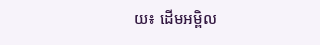យ៖ ដើមអម្ពិល